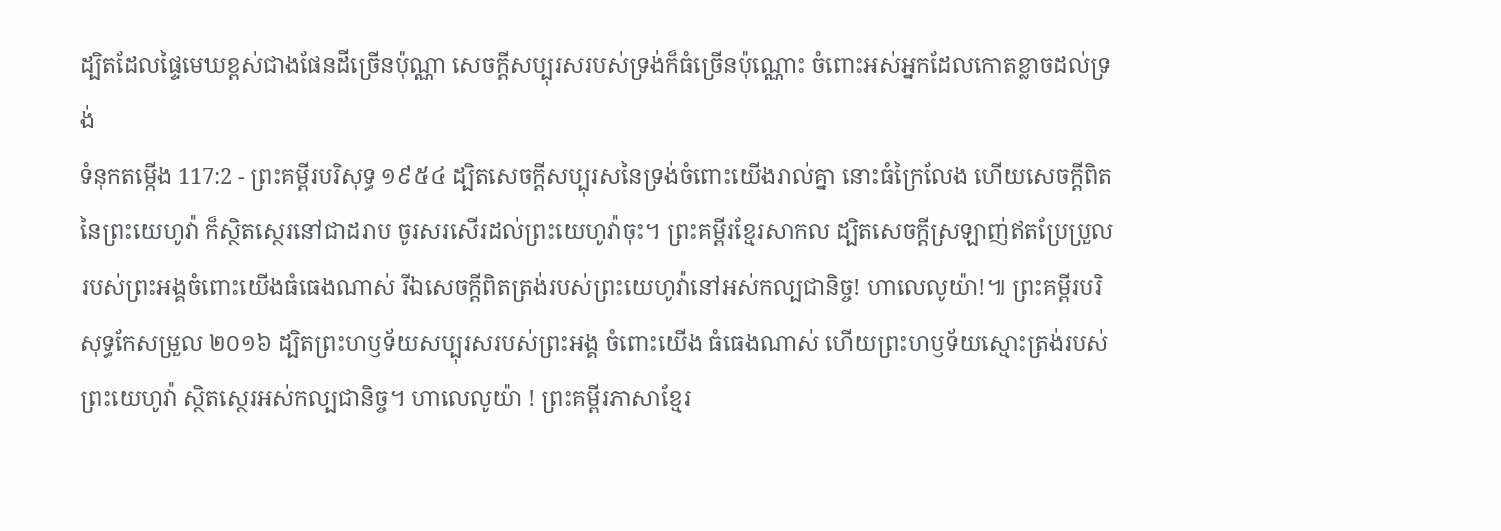ដ្បិតដែលផ្ទៃមេឃខ្ពស់ជាងផែនដីច្រើនប៉ុណ្ណា សេចក្ដីសប្បុរសរបស់ទ្រង់ក៏ធំច្រើនប៉ុណ្ណោះ ចំពោះអស់អ្នកដែលកោតខ្លាចដល់ទ្រង់
ទំនុកតម្កើង 117:2 - ព្រះគម្ពីរបរិសុទ្ធ ១៩៥៤ ដ្បិតសេចក្ដីសប្បុរសនៃទ្រង់ចំពោះយើងរាល់គ្នា នោះធំក្រៃលែង ហើយសេចក្ដីពិតនៃព្រះយេហូវ៉ា ក៏ស្ថិតស្ថេរនៅជាដរាប ចូរសរសើរដល់ព្រះយេហូវ៉ាចុះ។ ព្រះគម្ពីរខ្មែរសាកល ដ្បិតសេចក្ដីស្រឡាញ់ឥតប្រែប្រួលរបស់ព្រះអង្គចំពោះយើងធំធេងណាស់ រីឯសេចក្ដីពិតត្រង់របស់ព្រះយេហូវ៉ានៅអស់កល្បជានិច្ច! ហាលេលូយ៉ា!៕ ព្រះគម្ពីរបរិសុទ្ធកែសម្រួល ២០១៦ ដ្បិតព្រះហឫទ័យសប្បុរសរបស់ព្រះអង្គ ចំពោះយើង ធំធេងណាស់ ហើយព្រះហឫទ័យស្មោះត្រង់របស់ព្រះយេហូវ៉ា ស្ថិតស្ថេរអស់កល្បជានិច្ច។ ហាលេលូយ៉ា ! ព្រះគម្ពីរភាសាខ្មែរ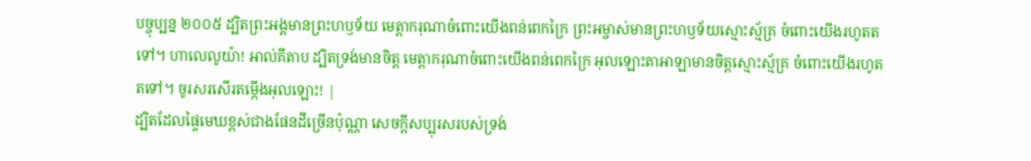បច្ចុប្បន្ន ២០០៥ ដ្បិតព្រះអង្គមានព្រះហឫទ័យ មេត្តាករុណាចំពោះយើងពន់ពេកក្រៃ ព្រះអម្ចាស់មានព្រះហឫទ័យស្មោះស្ម័គ្រ ចំពោះយើងរហូតតទៅ។ ហាលេលូយ៉ា! អាល់គីតាប ដ្បិតទ្រង់មានចិត្ត មេត្តាករុណាចំពោះយើងពន់ពេកក្រៃ អុលឡោះតាអាឡាមានចិត្តស្មោះស្ម័គ្រ ចំពោះយើងរហូតតទៅ។ ចូរសរសើរតម្កើងអុលឡោះ! |
ដ្បិតដែលផ្ទៃមេឃខ្ពស់ជាងផែនដីច្រើនប៉ុណ្ណា សេចក្ដីសប្បុរសរបស់ទ្រង់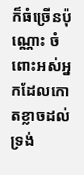ក៏ធំច្រើនប៉ុណ្ណោះ ចំពោះអស់អ្នកដែលកោតខ្លាចដល់ទ្រង់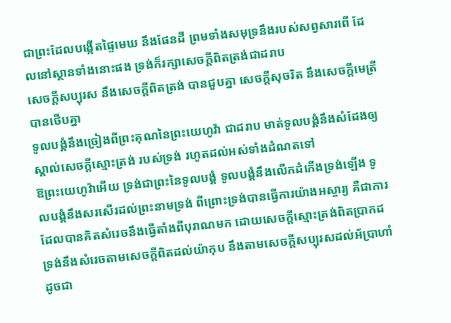ជាព្រះដែលបង្កើតផ្ទៃមេឃ នឹងផែនដី ព្រមទាំងសមុទ្រនឹងរបស់សព្វសារពើ ដែលនៅស្ថានទាំងនោះផង ទ្រង់ក៏រក្សាសេចក្ដីពិតត្រង់ជាដរាប
សេចក្ដីសប្បុរស នឹងសេចក្ដីពិតត្រង់ បានជួបគ្នា សេចក្ដីសុចរិត នឹងសេចក្ដីមេត្រី បានថើបគ្នា
ទូលបង្គំនឹងច្រៀងពីព្រះគុណនៃព្រះយេហូវ៉ា ជាដរាប មាត់ទូលបង្គំនឹងសំដែងឲ្យស្គាល់សេចក្ដីស្មោះត្រង់ របស់ទ្រង់ រហូតដល់អស់ទាំងដំណតទៅ
ឱព្រះយេហូវ៉ាអើយ ទ្រង់ជាព្រះនៃទូលបង្គំ ទូលបង្គំនឹងលើកដំកើងទ្រង់ឡើង ទូលបង្គំនឹងសរសើរដល់ព្រះនាមទ្រង់ ពីព្រោះទ្រង់បានធ្វើការយ៉ាងអស្ចារ្យ គឺជាការដែលបានគិតសំរេចនឹងធ្វើតាំងពីបុរាណមក ដោយសេចក្ដីស្មោះត្រង់ពិតប្រាកដ
ទ្រង់នឹងសំរេចតាមសេចក្ដីពិតដល់យ៉ាកុប នឹងតាមសេចក្ដីសប្បុរសដល់អ័ប្រាហាំ ដូចជា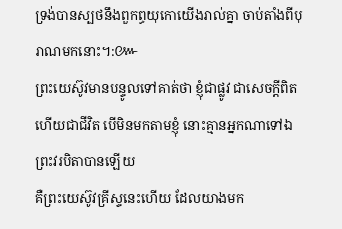ទ្រង់បានស្បថនឹងពួកព្ធយុកោយើងរាល់គ្នា ចាប់តាំងពីបុរាណមកនោះ។:៚
ព្រះយេស៊ូវមានបន្ទូលទៅគាត់ថា ខ្ញុំជាផ្លូវ ជាសេចក្ដីពិត ហើយជាជីវិត បើមិនមកតាមខ្ញុំ នោះគ្មានអ្នកណាទៅឯព្រះវរបិតាបានឡើយ
គឺព្រះយេស៊ូវគ្រីស្ទនេះហើយ ដែលយាងមក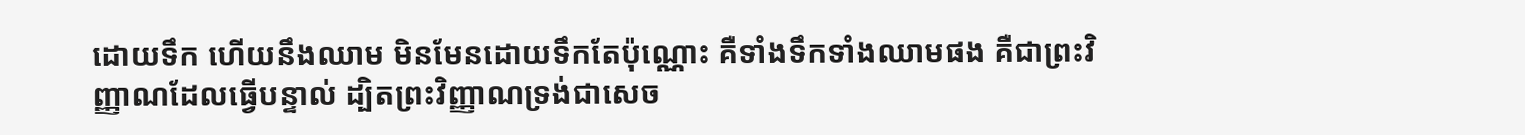ដោយទឹក ហើយនឹងឈាម មិនមែនដោយទឹកតែប៉ុណ្ណោះ គឺទាំងទឹកទាំងឈាមផង គឺជាព្រះវិញ្ញាណដែលធ្វើបន្ទាល់ ដ្បិតព្រះវិញ្ញាណទ្រង់ជាសេច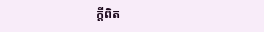ក្ដីពិត